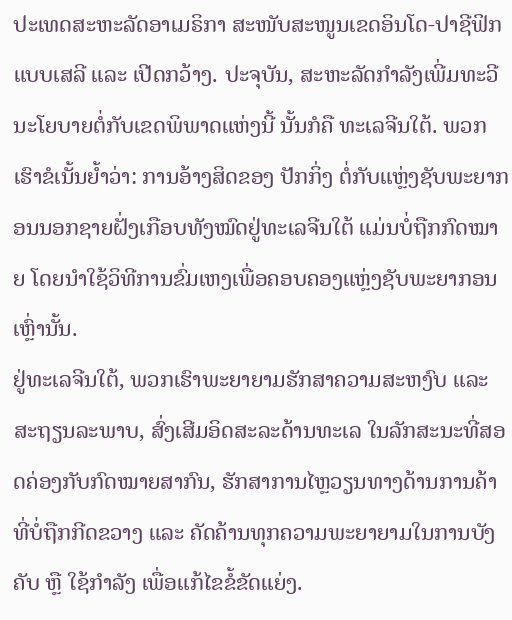ປະເທດສະຫະລັດອາເມຣິກາ ສະໜັບສະໜູນເຂດອິນໂດ-ປາຊີຟິກແບບເສລີ ແລະ ເປີດກວ້າງ. ປະຈຸບັນ, ສະຫະລັດກໍາລັງເພີ່ມທະວີນະໂຍບາຍຕໍ່ກັບເຂດພິພາດແຫ່ງນີ້ ນັ້ນກໍຄື ທະເລຈີນໃຕ້. ພວກເຮົາຂໍເນັ້ນຍໍ້າວ່າ: ການອ້າງສິດຂອງ ປັກກິ່ງ ຕໍ່ກັບແຫຼ່ງຊັບພະຍາກອນນອກຊາຍຝັ່ງເກືອບທັງໝົດຢູ່ທະເລຈີນໃຕ້ ແມ່ນບໍ່ຖືກກົດໝາຍ ໂດຍນໍາໃຊ້ວິທີການຂົ່ມເຫງເພື່ອຄອບຄອງແຫຼ່ງຊັບພະຍາກອນເຫຼົ່ານັ້ນ.
ຢູ່ທະເລຈີນໃຕ້, ພວກເຮົາພະຍາຍາມຮັກສາຄວາມສະຫງົບ ແລະ ສະຖຽນລະພາບ, ສົ່ງເສີມອິດສະລະດ້ານທະເລ ໃນລັກສະນະທີ່ສອດຄ່ອງກັບກົດໝາຍສາກົນ, ຮັກສາການໄຫຼວຽນທາງດ້ານການຄ້າທີ່ບໍ່ຖືກກີດຂວາງ ແລະ ຄັດຄ້ານທຸກຄວາມພະຍາຍາມໃນການບັງຄັບ ຫຼື ໃຊ້ກໍາລັງ ເພື່ອແກ້ໄຂຂໍ້ຂັດແຍ່ງ.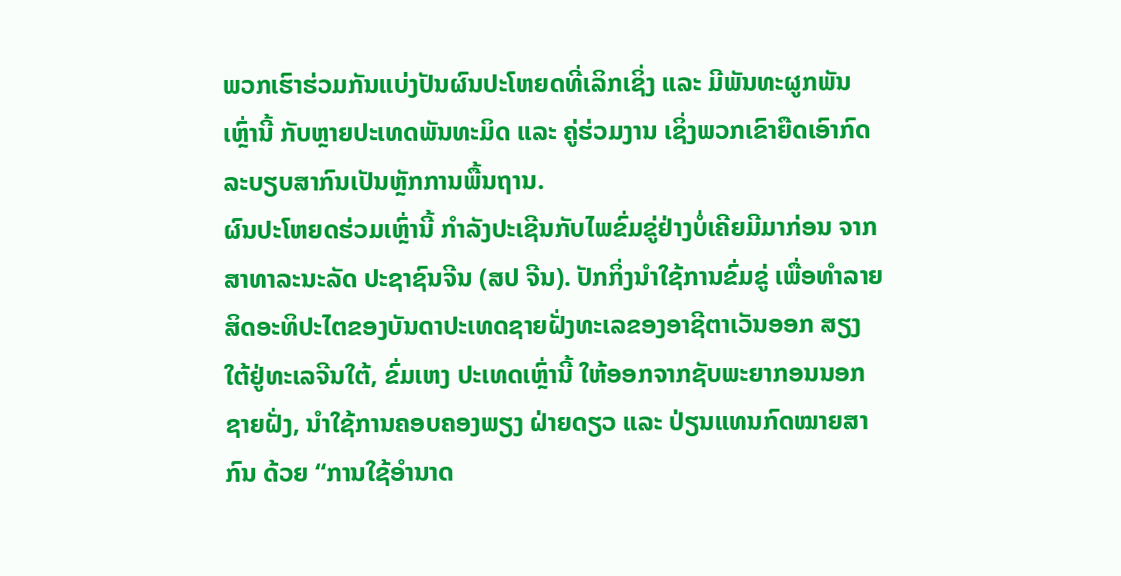ພວກເຮົາຮ່ວມກັນແບ່ງປັນຜົນປະໂຫຍດທີ່ເລິກເຊິ່ງ ແລະ ມີພັນທະຜູກພັນເຫຼົ່ານີ້ ກັບຫຼາຍປະເທດພັນທະມິດ ແລະ ຄູ່ຮ່ວມງານ ເຊິ່ງພວກເຂົາຍືດເອົາກົດລະບຽບສາກົນເປັນຫຼັກການພື້ນຖານ.
ຜົນປະໂຫຍດຮ່ວມເຫຼົ່ານີ້ ກໍາລັງປະເຊີນກັບໄພຂົ່ມຂູ່ຢ່າງບໍ່ເຄີຍມີມາກ່ອນ ຈາກ ສາທາລະນະລັດ ປະຊາຊົນຈີນ (ສປ ຈີນ). ປັກກິ່ງນໍາໃຊ້ການຂົ່ມຂູ່ ເພື່ອທໍາລາຍສິດອະທິປະໄຕຂອງບັນດາປະເທດຊາຍຝັ່ງທະເລຂອງອາຊີຕາເວັນອອກ ສຽງໃຕ້ຢູ່ທະເລຈີນໃຕ້, ຂົ່ມເຫງ ປະເທດເຫຼົ່ານີ້ ໃຫ້ອອກຈາກຊັບພະຍາກອນນອກຊາຍຝັ່ງ, ນໍາໃຊ້ການຄອບຄອງພຽງ ຝ່າຍດຽວ ແລະ ປ່ຽນແທນກົດໝາຍສາກົນ ດ້ວຍ “ການໃຊ້ອໍານາດ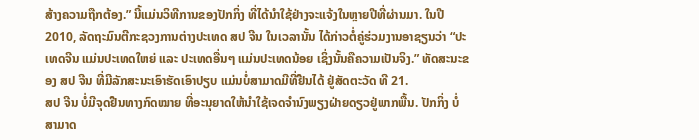ສ້າງຄວາມຖືກຕ້ອງ.” ນີ້ແມ່ນວິທີການຂອງປັກກິ່ງ ທີ່ໄດ້ນໍາໃຊ້ຢ່າງຈະແຈ້ງໃນຫຼາຍປີທີ່ຜ່ານມາ. ໃນປີ 2010, ລັດຖະມົນຕີກະຊວງການຕ່າງປະເທດ ສປ ຈີນ ໃນເວລານັ້ນ ໄດ້ກ່າວຕໍ່ຄູ່ຮ່ວມງານອາຊຽນວ່າ “ປະເທດຈີນ ແມ່ນປະເທດໃຫຍ່ ແລະ ປະເທດອື່ນໆ ແມ່ນປະເທດນ້ອຍ ເຊິ່ງນັ້ນຄືຄວາມເປັນຈິງ.” ທັດສະນະຂອງ ສປ ຈີນ ທີ່ມີລັກສະນະເອົາຮັດເອົາປຽບ ແມ່ນບໍ່ສາມາດມີທີ່ຢືນໄດ້ ຢູ່ສັດຕະວັດ ທີ 21.
ສປ ຈີນ ບໍ່ມີຈຸດຢືນທາງກົດໝາຍ ທີ່ອະນຸຍາດໃຫ້ນໍາໃຊ້ເຈດຈໍານົງພຽງຝ່າຍດຽວຢູ່ພາກພື້ນ. ປັກກິ່ງ ບໍ່ສາມາດ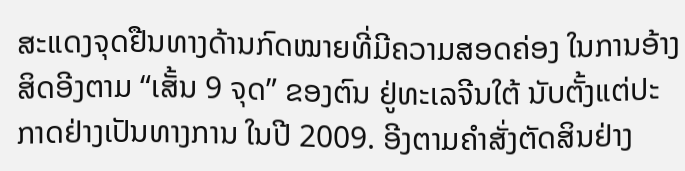ສະແດງຈຸດຢືນທາງດ້ານກົດໝາຍທີ່ມີຄວາມສອດຄ່ອງ ໃນການອ້າງສິດອີງຕາມ “ເສັ້ນ 9 ຈຸດ” ຂອງຕົນ ຢູ່ທະເລຈີນໃຕ້ ນັບຕັ້ງແຕ່ປະກາດຢ່າງເປັນທາງການ ໃນປີ 2009. ອີງຕາມຄໍາສັ່ງຕັດສິນຢ່າງ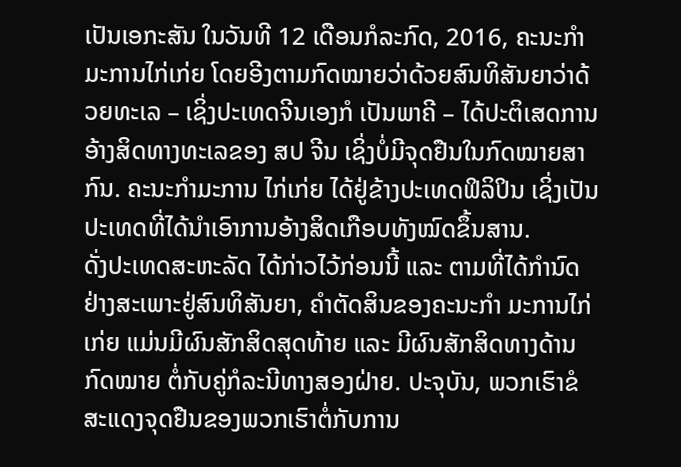ເປັນເອກະສັນ ໃນວັນທີ 12 ເດືອນກໍລະກົດ, 2016, ຄະນະກໍາມະການໄກ່ເກ່ຍ ໂດຍອີງຕາມກົດໝາຍວ່າດ້ວຍສົນທິສັນຍາວ່າດ້ວຍທະເລ – ເຊິ່ງປະເທດຈີນເອງກໍ ເປັນພາຄີ – ໄດ້ປະຕິເສດການອ້າງສິດທາງທະເລຂອງ ສປ ຈີນ ເຊິ່ງບໍ່ມີຈຸດຢືນໃນກົດໝາຍສາກົນ. ຄະນະກໍາມະການ ໄກ່ເກ່ຍ ໄດ້ຢູ່ຂ້າງປະເທດຟິລິປິນ ເຊິ່ງເປັນປະເທດທີ່ໄດ້ນໍາເອົາການອ້າງສິດເກືອບທັງໝົດຂຶ້ນສານ.
ດັ່ງປະເທດສະຫະລັດ ໄດ້ກ່າວໄວ້ກ່ອນນີ້ ແລະ ຕາມທີ່ໄດ້ກໍານົດຢ່າງສະເພາະຢູ່ສົນທິສັນຍາ, ຄໍາຕັດສິນຂອງຄະນະກໍາ ມະການໄກ່ເກ່ຍ ແມ່ນມີຜົນສັກສິດສຸດທ້າຍ ແລະ ມີຜົນສັກສິດທາງດ້ານກົດໝາຍ ຕໍ່ກັບຄູ່ກໍລະນີທາງສອງຝ່າຍ. ປະຈຸບັນ, ພວກເຮົາຂໍສະແດງຈຸດຢືນຂອງພວກເຮົາຕໍ່ກັບການ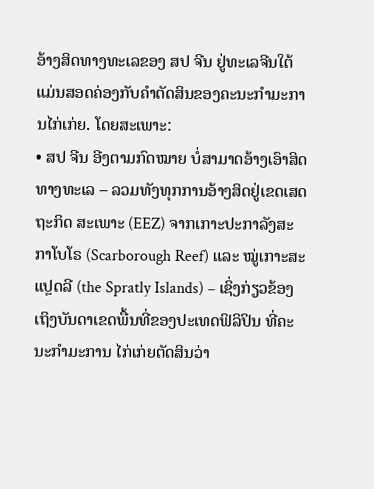ອ້າງສິດທາງທະເລຂອງ ສປ ຈີນ ຢູ່ທະເລຈີນໃຕ້ ແມ່ນສອດຄ່ອງກັບຄໍາຕັດສິນຂອງຄະນະກໍາມະການໄກ່ເກ່ຍ. ໂດຍສະເພາະ:
• ສປ ຈີນ ອີງຕາມກົດໝາຍ ບໍ່ສາມາດອ້າງເອົາສິດທາງທະເລ – ລວມທັງທຸກການອ້າງສິດຢູ່ເຂດເສດຖະກິດ ສະເພາະ (EEZ) ຈາກເກາະປະກາລັງສະກາໂບໂຣ (Scarborough Reef) ແລະ ໝູ່ເກາະສະແປຼດລີ (the Spratly Islands) – ເຊິ່ງກ່ຽວຂ້ອງເຖິງບັນດາເຂດພື້ນທີ່ຂອງປະເທດຟິລິປິນ ທີ່ຄະນະກໍາມະການ ໄກ່ເກ່ຍຕັດສິນວ່າ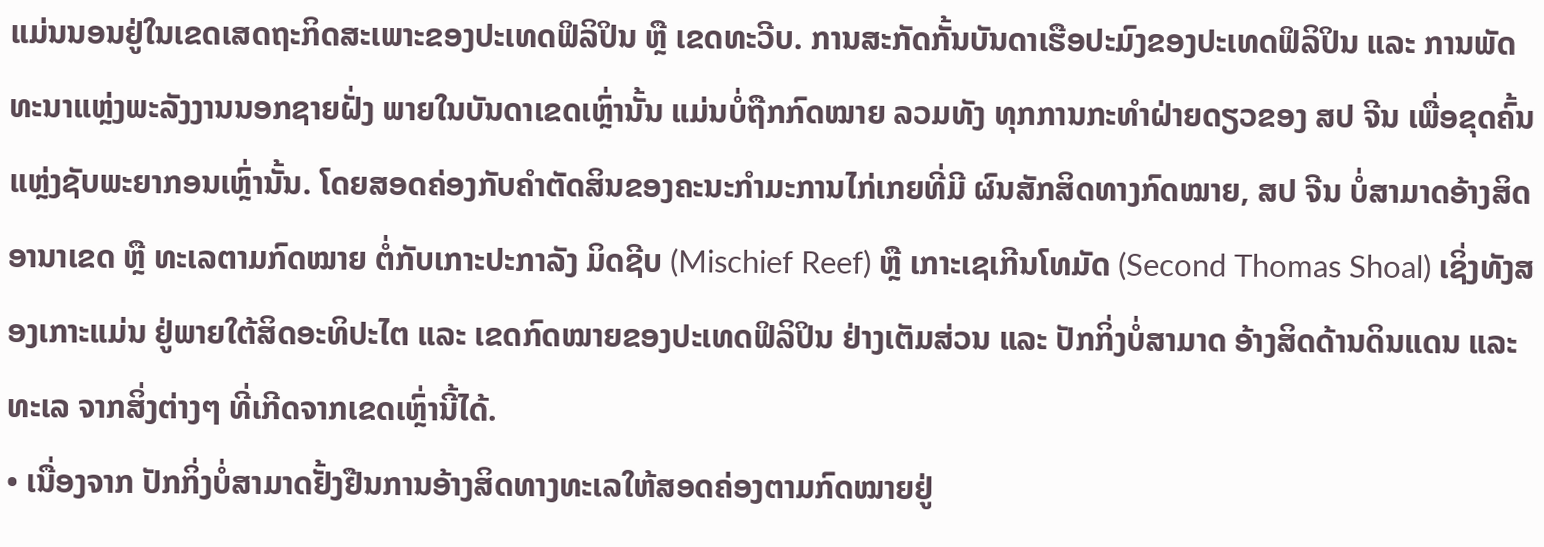ແມ່ນນອນຢູ່ໃນເຂດເສດຖະກິດສະເພາະຂອງປະເທດຟິລິປິນ ຫຼື ເຂດທະວີບ. ການສະກັດກັ້ນບັນດາເຮືອປະມົງຂອງປະເທດຟິລິປິນ ແລະ ການພັດທະນາແຫຼ່ງພະລັງງານນອກຊາຍຝັ່ງ ພາຍໃນບັນດາເຂດເຫຼົ່ານັ້ນ ແມ່ນບໍ່ຖືກກົດໝາຍ ລວມທັງ ທຸກການກະທໍາຝ່າຍດຽວຂອງ ສປ ຈີນ ເພື່ອຂຸດຄົ້ນແຫຼ່ງຊັບພະຍາກອນເຫຼົ່ານັ້ນ. ໂດຍສອດຄ່ອງກັບຄໍາຕັດສິນຂອງຄະນະກໍາມະການໄກ່ເກຍທີ່ມີ ຜົນສັກສິດທາງກົດໝາຍ, ສປ ຈີນ ບໍ່ສາມາດອ້າງສິດອານາເຂດ ຫຼື ທະເລຕາມກົດໝາຍ ຕໍ່ກັບເກາະປະກາລັງ ມິດຊີບ (Mischief Reef) ຫຼື ເກາະເຊເກີນໂທມັດ (Second Thomas Shoal) ເຊິ່ງທັງສອງເກາະແມ່ນ ຢູ່ພາຍໃຕ້ສິດອະທິປະໄຕ ແລະ ເຂດກົດໝາຍຂອງປະເທດຟິລິປິນ ຢ່າງເຕັມສ່ວນ ແລະ ປັກກິ່ງບໍ່ສາມາດ ອ້າງສິດດ້ານດິນແດນ ແລະ ທະເລ ຈາກສິ່ງຕ່າງໆ ທີ່ເກີດຈາກເຂດເຫຼົ່ານີ້ໄດ້.
• ເນື່ອງຈາກ ປັກກິ່ງບໍ່ສາມາດຢັ້ງຢືນການອ້າງສິດທາງທະເລໃຫ້ສອດຄ່ອງຕາມກົດໝາຍຢູ່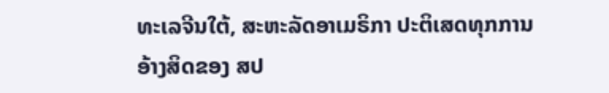ທະເລຈີນໃຕ້, ສະຫະລັດອາເມຣິກາ ປະຕິເສດທຸກການອ້າງສິດຂອງ ສປ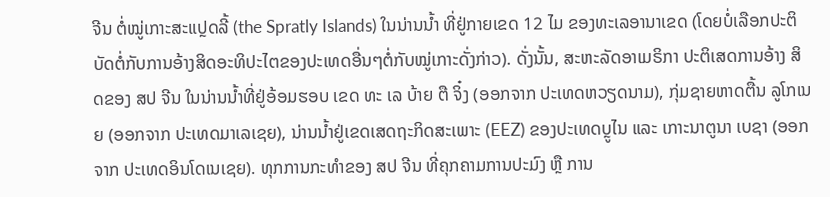ຈີນ ຕໍ່ໝູ່ເກາະສະແປຼດລີ້ (the Spratly Islands) ໃນນ່ານນໍ້າ ທີ່ຢູ່ກາຍເຂດ 12 ໄມ ຂອງທະເລອານາເຂດ (ໂດຍບໍ່ເລືອກປະຕິບັດຕໍ່ກັບການອ້າງສິດອະທິປະໄຕຂອງປະເທດອື່ນໆຕໍ່ກັບໝູ່ເກາະດັ່ງກ່າວ). ດັ່ງນັ້ນ, ສະຫະລັດອາເມຣິກາ ປະຕິເສດການອ້າງ ສິດຂອງ ສປ ຈີນ ໃນນ່ານນໍ້າທີ່ຢູ່ອ້ອມຮອບ ເຂດ ທະ ເລ ບ້າຍ ຕື ຈິ໋ງ (ອອກຈາກ ປະເທດຫວຽດນາມ), ກຸ່ມຊາຍຫາດຕື້ນ ລູໂກເນຍ (ອອກຈາກ ປະເທດມາເລເຊຍ), ນ່ານນໍ້າຢູ່ເຂດເສດຖະກິດສະເພາະ (EEZ) ຂອງປະເທດບຼູໄນ ແລະ ເກາະນາຕູນາ ເບຊາ (ອອກຈາກ ປະເທດອິນໂດເນເຊຍ). ທຸກການກະທໍາຂອງ ສປ ຈີນ ທີ່ຄຸກຄາມການປະມົງ ຫຼື ການ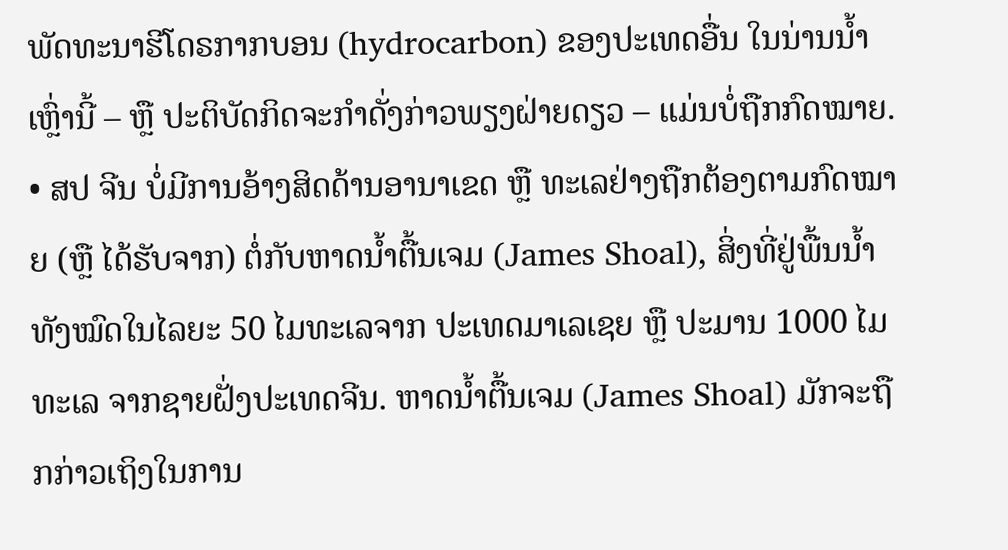ພັດທະນາຮີໂດຣກາກບອນ (hydrocarbon) ຂອງປະເທດອື່ນ ໃນນ່ານນໍ້າເຫຼົ່ານີ້ – ຫຼື ປະຕິບັດກິດຈະກໍາດັ່ງກ່າວພຽງຝ່າຍດຽວ – ແມ່ນບໍ່ຖືກກົດໝາຍ.
• ສປ ຈີນ ບໍ່ມີການອ້າງສິດດ້ານອານາເຂດ ຫຼື ທະເລຢ່າງຖືກຕ້ອງຕາມກົດໝາຍ (ຫຼື ໄດ້ຮັບຈາກ) ຕໍ່ກັບຫາດນໍ້າຕື້ນເຈມ (James Shoal), ສິ່ງທີ່ຢູ່ພື້ນນໍ້າທັງໝົດໃນໄລຍະ 50 ໄມທະເລຈາກ ປະເທດມາເລເຊຍ ຫຼື ປະມານ 1000 ໄມທະເລ ຈາກຊາຍຝັ່ງປະເທດຈີນ. ຫາດນໍ້າຕື້ນເຈມ (James Shoal) ມັກຈະຖືກກ່າວເຖິງໃນການ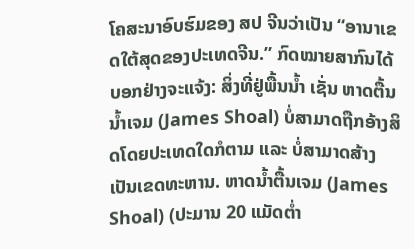ໂຄສະນາອົບຮົມຂອງ ສປ ຈີນວ່າເປັນ “ອານາເຂດໃຕ້ສຸດຂອງປະເທດຈີນ.” ກົດໝາຍສາກົນໄດ້ບອກຢ່າງຈະແຈ້ງ: ສິ່ງທີ່ຢູ່ພື້ນນໍ້າ ເຊັ່ນ ຫາດຕື້ນນໍ້າເຈມ (James Shoal) ບໍ່ສາມາດຖືກອ້າງສິດໂດຍປະເທດໃດກໍຕາມ ແລະ ບໍ່ສາມາດສ້າງເປັນເຂດທະຫານ. ຫາດນໍ້າຕື້ນເຈມ (James Shoal) (ປະມານ 20 ແມັດຕໍ່າ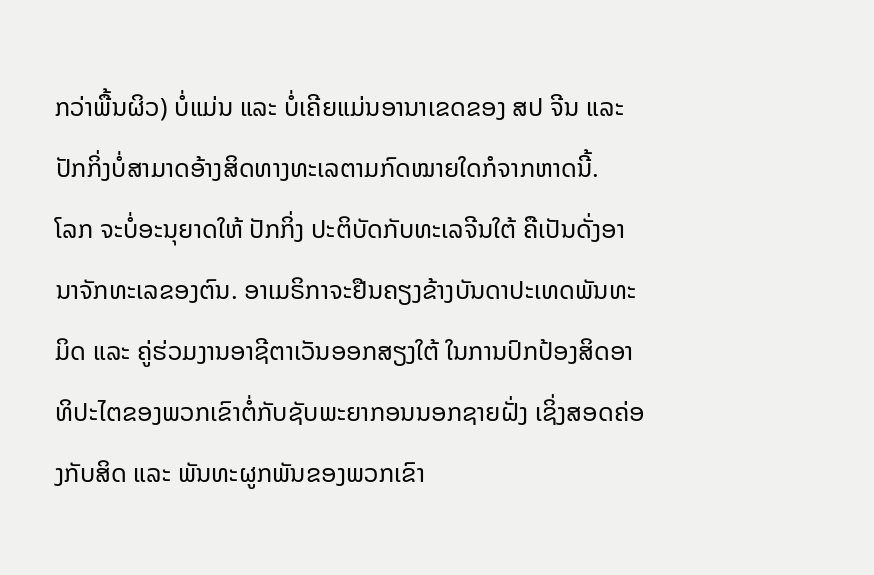ກວ່າພື້ນຜິວ) ບໍ່ແມ່ນ ແລະ ບໍ່ເຄີຍແມ່ນອານາເຂດຂອງ ສປ ຈີນ ແລະ ປັກກິ່ງບໍ່ສາມາດອ້າງສິດທາງທະເລຕາມກົດໝາຍໃດກໍຈາກຫາດນີ້.
ໂລກ ຈະບໍ່ອະນຸຍາດໃຫ້ ປັກກິ່ງ ປະຕິບັດກັບທະເລຈີນໃຕ້ ຄືເປັນດັ່ງອານາຈັກທະເລຂອງຕົນ. ອາເມຣິກາຈະຢືນຄຽງຂ້າງບັນດາປະເທດພັນທະມິດ ແລະ ຄູ່ຮ່ວມງານອາຊີຕາເວັນອອກສຽງໃຕ້ ໃນການປົກປ້ອງສິດອາທິປະໄຕຂອງພວກເຂົາຕໍ່ກັບຊັບພະຍາກອນນອກຊາຍຝັ່ງ ເຊິ່ງສອດຄ່ອງກັບສິດ ແລະ ພັນທະຜູກພັນຂອງພວກເຂົາ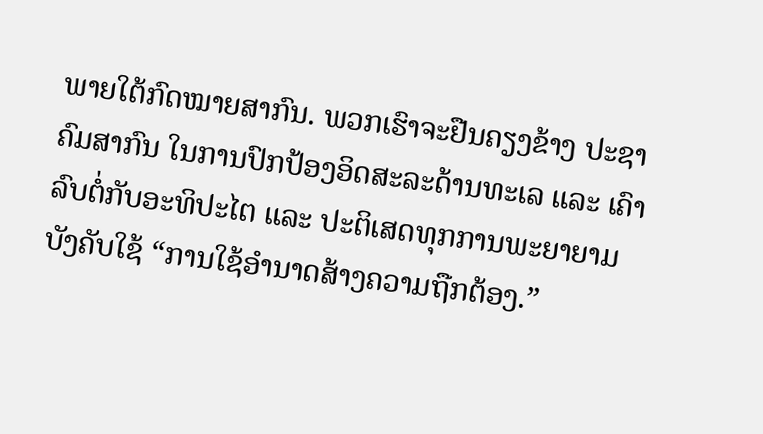ພາຍໃຕ້ກົດໝາຍສາກົນ. ພວກເຮົາຈະຢືນຄຽງຂ້າງ ປະຊາຄົມສາກົນ ໃນການປົກປ້ອງອິດສະລະດ້ານທະເລ ແລະ ເຄົາລົບຕໍ່ກັບອະທິປະໄຕ ແລະ ປະຕິເສດທຸກການພະຍາຍາມບັງຄັບໃຊ້ “ການໃຊ້ອໍານາດສ້າງຄວາມຖືກຕ້ອງ.”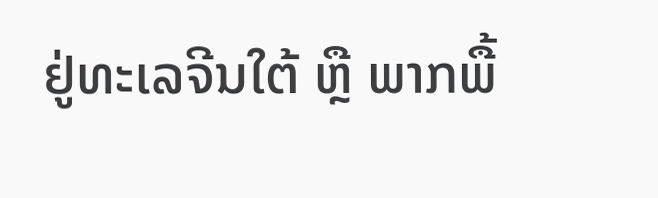ຢູ່ທະເລຈີນໃຕ້ ຫຼື ພາກພື້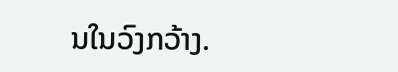ນໃນວົງກວ້າງ.